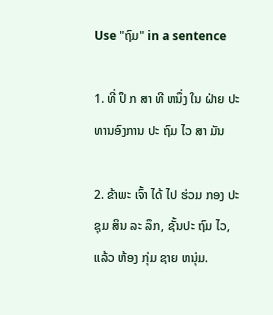Use "ຖົມ" in a sentence

1. ທີ່ ປຶ ກ ສາ ທີ ຫນຶ່ງ ໃນ ຝ່າຍ ປະ ທານອົງການ ປະ ຖົມ ໄວ ສາ ມັນ

2. ຂ້າພະ ເຈົ້າ ໄດ້ ໄປ ຮ່ວມ ກອງ ປະຊຸມ ສິນ ລະ ລຶກ, ຊັ້ນປະ ຖົມ ໄວ, ແລ້ວ ຫ້ອງ ກຸ່ມ ຊາຍ ຫນຸ່ມ.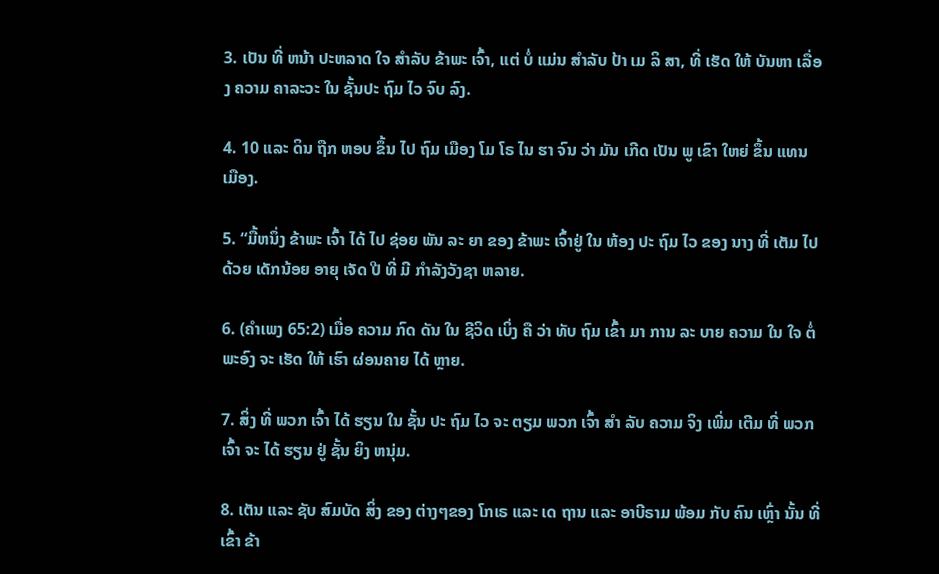3. ເປັນ ທີ່ ຫນ້າ ປະຫລາດ ໃຈ ສໍາລັບ ຂ້າພະ ເຈົ້າ, ແຕ່ ບໍ່ ແມ່ນ ສໍາລັບ ປ້າ ເມ ລິ ສາ, ທີ່ ເຮັດ ໃຫ້ ບັນຫາ ເລື່ອງ ຄວາມ ຄາລະວະ ໃນ ຊັ້ນປະ ຖົມ ໄວ ຈົບ ລົງ.

4. 10 ແລະ ດິນ ຖືກ ຫອບ ຂຶ້ນ ໄປ ຖົມ ເມືອງ ໂມ ໂຣ ໄນ ຮາ ຈົນ ວ່າ ມັນ ເກີດ ເປັນ ພູ ເຂົາ ໃຫຍ່ ຂຶ້ນ ແທນ ເມືອງ.

5. “ມື້ຫນຶ່ງ ຂ້າພະ ເຈົ້າ ໄດ້ ໄປ ຊ່ອຍ ພັນ ລະ ຍາ ຂອງ ຂ້າພະ ເຈົ້າຢູ່ ໃນ ຫ້ອງ ປະ ຖົມ ໄວ ຂອງ ນາງ ທີ່ ເຕັມ ໄປ ດ້ວຍ ເດັກນ້ອຍ ອາຍຸ ເຈັດ ປີ ທີ່ ມີ ກໍາລັງວັງຊາ ຫລາຍ.

6. (ຄໍາເພງ 65:2) ເມື່ອ ຄວາມ ກົດ ດັນ ໃນ ຊີວິດ ເບິ່ງ ຄື ວ່າ ທັບ ຖົມ ເຂົ້າ ມາ ການ ລະ ບາຍ ຄວາມ ໃນ ໃຈ ຕໍ່ ພະອົງ ຈະ ເຮັດ ໃຫ້ ເຮົາ ຜ່ອນຄາຍ ໄດ້ ຫຼາຍ.

7. ສິ່ງ ທີ່ ພວກ ເຈົ້າ ໄດ້ ຮຽນ ໃນ ຊັ້ນ ປະ ຖົມ ໄວ ຈະ ຕຽມ ພວກ ເຈົ້າ ສໍາ ລັບ ຄວາມ ຈິງ ເພີ່ມ ເຕີມ ທີ່ ພວກ ເຈົ້າ ຈະ ໄດ້ ຮຽນ ຢູ່ ຊັ້ນ ຍິງ ຫນຸ່ມ.

8. ເຕັນ ແລະ ຊັບ ສົມບັດ ສິ່ງ ຂອງ ຕ່າງໆຂອງ ໂກເຣ ແລະ ເດ ຖານ ແລະ ອາບີຣາມ ພ້ອມ ກັບ ຄົນ ເຫຼົ່າ ນັ້ນ ທີ່ ເຂົ້າ ຂ້າ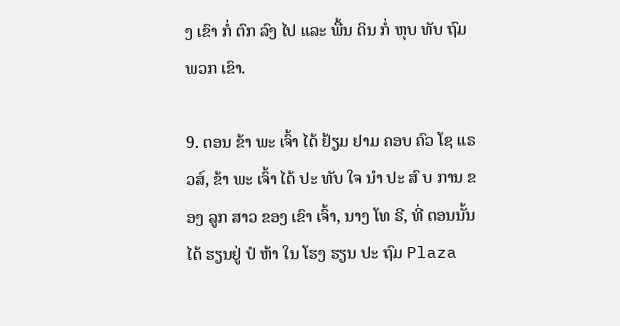ງ ເຂົາ ກໍ່ ຕົກ ລົງ ໄປ ແລະ ພື້ນ ດິນ ກໍ່ ຫຸບ ທັບ ຖົມ ພວກ ເຂົາ.

9. ຕອນ ຂ້າ ພະ ເຈົ້າ ໄດ້ ຢ້ຽມ ຢາມ ຄອບ ຄົວ ໂຊ ແຣວສ໌, ຂ້າ ພະ ເຈົ້າ ໄດ້ ປະ ທັບ ໃຈ ນໍາ ປະ ສົ ບ ການ ຂອງ ລູກ ສາວ ຂອງ ເຂົາ ເຈົ້າ, ນາງ ໂທ ຣີ, ທີ່ ຕອນນັ້ນ ໄດ້ ຮຽນຢູ່ ປໍ ຫ້າ ໃນ ໂຮງ ຮຽນ ປະ ຖົມ Plaza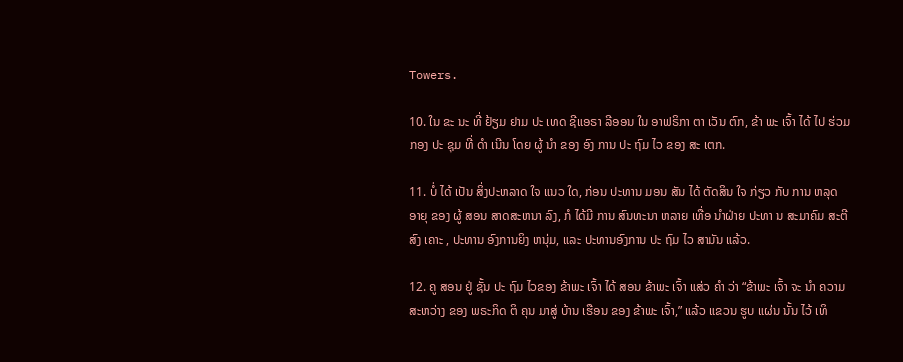Towers.

10. ໃນ ຂະ ນະ ທີ່ ຢ້ຽມ ຢາມ ປະ ເທດ ຊີແອຣາ ລີອອນ ໃນ ອາຟຣິກາ ຕາ ເວັນ ຕົກ, ຂ້າ ພະ ເຈົ້າ ໄດ້ ໄປ ຮ່ວມ ກອງ ປະ ຊຸມ ທີ່ ດໍາ ເນີນ ໂດຍ ຜູ້ ນໍາ ຂອງ ອົງ ການ ປະ ຖົມ ໄວ ຂອງ ສະ ເຕກ.

11. ບໍ່ ໄດ້ ເປັນ ສິ່ງປະຫລາດ ໃຈ ແນວ ໃດ, ກ່ອນ ປະທານ ມອນ ສັນ ໄດ້ ຕັດສິນ ໃຈ ກ່ຽວ ກັບ ການ ຫລຸດ ອາຍຸ ຂອງ ຜູ້ ສອນ ສາດສະຫນາ ລົງ, ກໍ ໄດ້ມີ ການ ສົນທະນາ ຫລາຍ ເທື່ອ ນໍາຝ່າຍ ປະທາ ນ ສະມາຄົມ ສະຕີ ສົງ ເຄາະ , ປະທານ ອົງການຍິງ ຫນຸ່ມ, ແລະ ປະທານອົງການ ປະ ຖົມ ໄວ ສາມັນ ແລ້ວ.

12. ຄູ ສອນ ຢູ່ ຊັ້ນ ປະ ຖົມ ໄວຂອງ ຂ້າພະ ເຈົ້າ ໄດ້ ສອນ ຂ້າພະ ເຈົ້າ ແສ່ວ ຄໍາ ວ່າ “ຂ້າພະ ເຈົ້າ ຈະ ນໍາ ຄວາມ ສະຫວ່າງ ຂອງ ພຣະກິດ ຕິ ຄຸນ ມາສູ່ ບ້ານ ເຮືອນ ຂອງ ຂ້າພະ ເຈົ້າ,” ແລ້ວ ແຂວນ ຮູບ ແຜ່ນ ນັ້ນ ໄວ້ ເທິ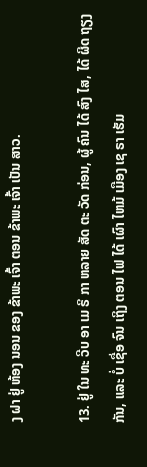ງ ຝາ ຢູ່ ຫ້ອງ ນອນ ຂອງ ຂ້າພະ ເຈົ້າ ຕອນ ຂ້າພະ ເຈົ້າ ເປັນ ສາວ.

13. ຢູ່ ໃນ ທະ ວີບ ອາ ເມ ຣິ ກາ ຫລາຍ ສັດ ຕະ ວັດ ກ່ອນ, ຜູ້ ຄົນ ໄດ້ ສົງ ໄສ, ໄດ້ ຜິດ ຖຽງ ກັນ, ແລະ ບໍ່ ເຊື່ອ ຈົນ ເຖິງ ຕອນ ໄຟ ໄດ້ ເຜົາ ໄຫມ້ ເມືອງ ເຊ ຣາ ເຮັມ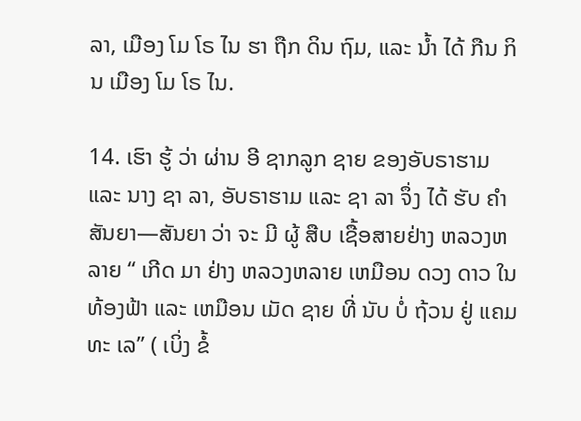ລາ, ເມືອງ ໂມ ໂຣ ໄນ ຮາ ຖືກ ດິນ ຖົມ, ແລະ ນ້ຳ ໄດ້ ກືນ ກິນ ເມືອງ ໂມ ໂຣ ໄນ.

14. ເຮົາ ຮູ້ ວ່າ ຜ່ານ ອີ ຊາກລູກ ຊາຍ ຂອງອັບຣາຮາມ ແລະ ນາງ ຊາ ລາ, ອັບຣາຮາມ ແລະ ຊາ ລາ ຈຶ່ງ ໄດ້ ຮັບ ຄໍາ ສັນຍາ—ສັນຍາ ວ່າ ຈະ ມີ ຜູ້ ສືບ ເຊື້ອສາຍຢ່າງ ຫລວງຫລາຍ “ ເກີດ ມາ ຢ່າງ ຫລວງຫລາຍ ເຫມືອນ ດວງ ດາວ ໃນ ທ້ອງຟ້າ ແລະ ເຫມືອນ ເມັດ ຊາຍ ທີ່ ນັບ ບໍ່ ຖ້ວນ ຢູ່ ແຄມ ທະ ເລ” ( ເບິ່ງ ຂໍ້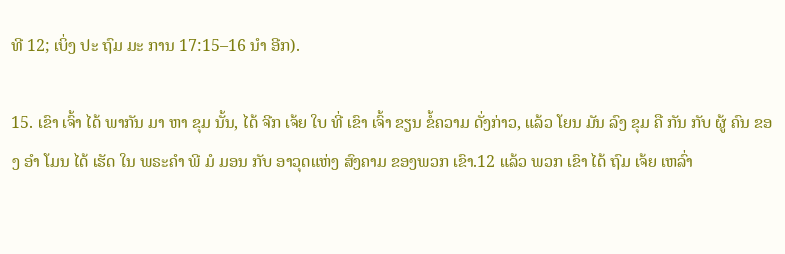ທີ 12; ເບິ່ງ ປະ ຖົມ ມະ ການ 17:15–16 ນໍາ ອີກ).

15. ເຂົາ ເຈົ້າ ໄດ້ ພາກັນ ມາ ຫາ ຂຸມ ນັ້ນ, ໄດ້ ຈີກ ເຈ້ຍ ໃບ ທີ່ ເຂົາ ເຈົ້າ ຂຽນ ຂໍ້ຄວາມ ດັ່ງກ່າວ, ແລ້ວ ໂຍນ ມັນ ລົງ ຂຸມ ຄື ກັນ ກັບ ຜູ້ ຄົນ ຂອງ ອໍາ ໂມນ ໄດ້ ເຮັດ ໃນ ພຣະຄໍາ ພີ ມໍ ມອນ ກັບ ອາວຸດແຫ່ງ ສົງຄາມ ຂອງພວກ ເຂົາ.12 ແລ້ວ ພວກ ເຂົາ ໄດ້ ຖົມ ເຈ້ຍ ເຫລົ່າ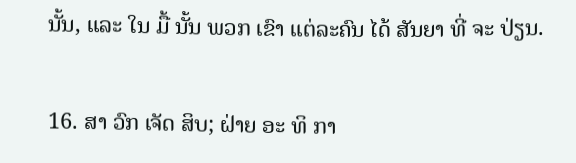ນັ້ນ, ແລະ ໃນ ມື້ ນັ້ນ ພວກ ເຂົາ ແຕ່ລະຄົນ ໄດ້ ສັນຍາ ທີ່ ຈະ ປ່ຽນ.

16. ສາ ວົກ ເຈັດ ສິບ; ຝ່າຍ ອະ ທິ ກາ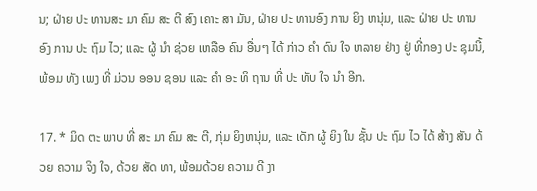ນ; ຝ່າຍ ປະ ທານສະ ມາ ຄົມ ສະ ຕີ ສົງ ເຄາະ ສາ ມັນ, ຝ່າຍ ປະ ທານອົງ ການ ຍິງ ຫນຸ່ມ, ແລະ ຝ່າຍ ປະ ທານອົງ ການ ປະ ຖົມ ໄວ; ແລະ ຜູ້ ນໍາ ຊ່ວຍ ເຫລືອ ຄົນ ອື່ນໆ ໄດ້ ກ່າວ ຄໍາ ດົນ ໃຈ ຫລາຍ ຢ່າງ ຢູ່ ທີ່ກອງ ປະ ຊຸມນີ້, ພ້ອມ ທັງ ເພງ ທີ່ ມ່ວນ ອອນ ຊອນ ແລະ ຄໍາ ອະ ທິ ຖານ ທີ່ ປະ ທັບ ໃຈ ນໍາ ອີກ.

17. * ມິດ ຕະ ພາບ ທີ່ ສະ ມາ ຄົມ ສະ ຕີ, ກຸ່ມ ຍິງຫນຸ່ມ, ແລະ ເດັກ ຜູ້ ຍິງ ໃນ ຊັ້ນ ປະ ຖົມ ໄວ ໄດ້ ສ້າງ ສັນ ດ້ວຍ ຄວາມ ຈິງ ໃຈ, ດ້ວຍ ສັດ ທາ, ພ້ອມດ້ວຍ ຄວາມ ດີ ງາ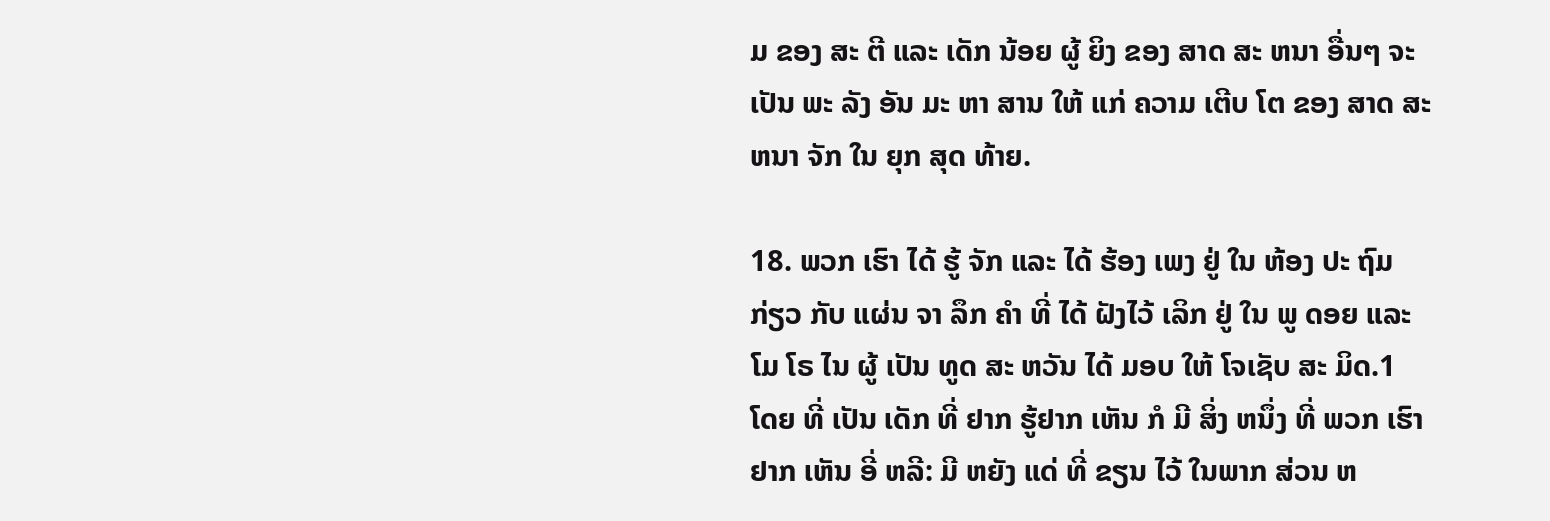ມ ຂອງ ສະ ຕີ ແລະ ເດັກ ນ້ອຍ ຜູ້ ຍິງ ຂອງ ສາດ ສະ ຫນາ ອື່ນໆ ຈະ ເປັນ ພະ ລັງ ອັນ ມະ ຫາ ສານ ໃຫ້ ແກ່ ຄວາມ ເຕີບ ໂຕ ຂອງ ສາດ ສະ ຫນາ ຈັກ ໃນ ຍຸກ ສຸດ ທ້າຍ.

18. ພວກ ເຮົາ ໄດ້ ຮູ້ ຈັກ ແລະ ໄດ້ ຮ້ອງ ເພງ ຢູ່ ໃນ ຫ້ອງ ປະ ຖົມ ກ່ຽວ ກັບ ແຜ່ນ ຈາ ລຶກ ຄໍາ ທີ່ ໄດ້ ຝັງໄວ້ ເລິກ ຢູ່ ໃນ ພູ ດອຍ ແລະ ໂມ ໂຣ ໄນ ຜູ້ ເປັນ ທູດ ສະ ຫວັນ ໄດ້ ມອບ ໃຫ້ ໂຈເຊັບ ສະ ມິດ.1 ໂດຍ ທີ່ ເປັນ ເດັກ ທີ່ ຢາກ ຮູ້ຢາກ ເຫັນ ກໍ ມີ ສິ່ງ ຫນຶ່ງ ທີ່ ພວກ ເຮົາ ຢາກ ເຫັນ ອີ່ ຫລີ: ມີ ຫຍັງ ແດ່ ທີ່ ຂຽນ ໄວ້ ໃນພາກ ສ່ວນ ຫ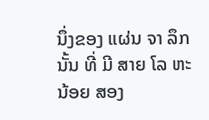ນຶ່ງຂອງ ແຜ່ນ ຈາ ລຶກ ນັ້ນ ທີ່ ມີ ສາຍ ໂລ ຫະ ນ້ອຍ ສອງ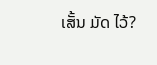ເສັ້ນ ມັດ ໄວ້?